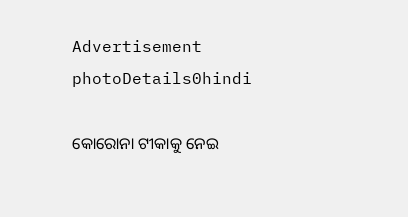Advertisement
photoDetails0hindi

କୋରୋନା ଟୀକାକୁ ନେଇ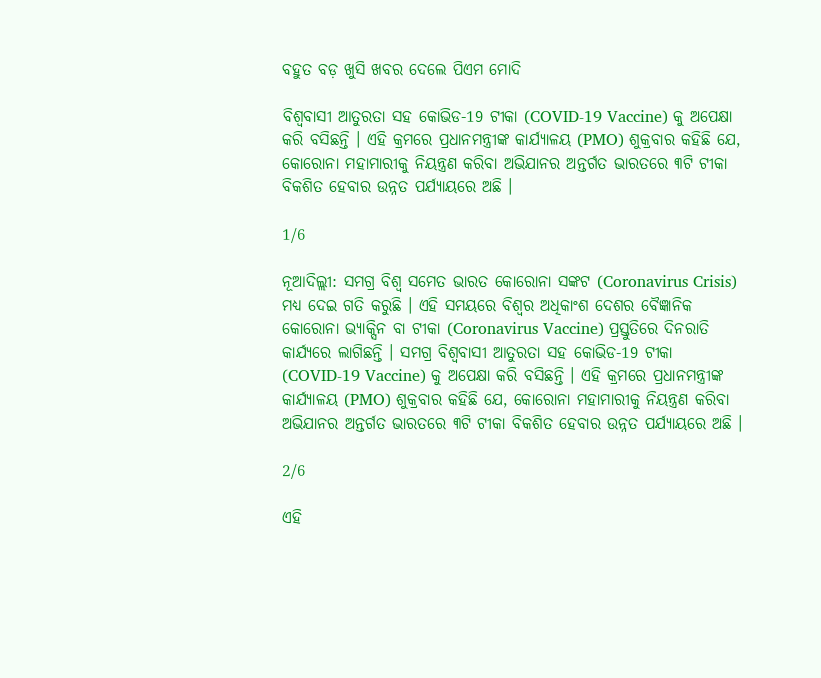ବହୁତ ବଡ଼ ଖୁସି ଖବର ଦେଲେ ପିଏମ ମୋଦି

ବିଶ୍ୱବାସୀ ଆତୁରତା ସହ କୋଭିଡ-19 ଟୀକା (COVID-19 Vaccine) କୁ ଅପେକ୍ଷା କରି ବସିଛନ୍ତି । ଏହି କ୍ରମରେ ପ୍ରଧାନମନ୍ତ୍ରୀଙ୍କ କାର୍ଯ୍ୟାଳୟ (PMO) ଶୁକ୍ରବାର କହିଛି ଯେ, କୋରୋନା ମହାମାରୀକୁ ନିୟନ୍ତ୍ରଣ କରିବା ଅଭିଯାନର ଅନ୍ତର୍ଗତ ଭାରତରେ ୩ଟି ଟୀକା ବିକଶିତ ହେବାର ଉନ୍ନତ ପର୍ଯ୍ୟାୟରେ ଅଛି ।

1/6

ନୂଆଦିଲ୍ଲୀ: ସମଗ୍ର ବିଶ୍ୱ ସମେତ ଭାରତ କୋରୋନା ସଙ୍କଟ (Coronavirus Crisis) ମଧ୍ୟ ଦେଇ ଗତି କରୁଛି । ଏହି ସମୟରେ ବିଶ୍ୱର ଅଧିକାଂଶ ଦେଶର ବୈଜ୍ଞାନିକ କୋରୋନା ଭ୍ୟାକ୍ସିନ ବା ଟୀକା (Coronavirus Vaccine) ପ୍ରସ୍ତୁତିରେ ଦିନରାତି କାର୍ଯ୍ୟରେ ଲାଗିଛନ୍ତି । ସମଗ୍ର ବିଶ୍ୱବାସୀ ଆତୁରତା ସହ କୋଭିଡ-19 ଟୀକା (COVID-19 Vaccine) କୁ ଅପେକ୍ଷା କରି ବସିଛନ୍ତି । ଏହି କ୍ରମରେ ପ୍ରଧାନମନ୍ତ୍ରୀଙ୍କ କାର୍ଯ୍ୟାଳୟ (PMO) ଶୁକ୍ରବାର କହିଛି ଯେ, କୋରୋନା ମହାମାରୀକୁ ନିୟନ୍ତ୍ରଣ କରିବା ଅଭିଯାନର ଅନ୍ତର୍ଗତ ଭାରତରେ ୩ଟି ଟୀକା ବିକଶିତ ହେବାର ଉନ୍ନତ ପର୍ଯ୍ୟାୟରେ ଅଛି ।

2/6

ଏହି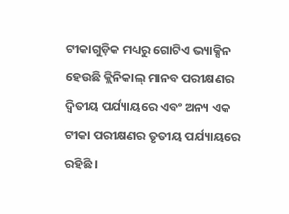ଟୀକାଗୁଡ଼ିକ ମଧ୍ୟରୁ ଗୋଟିଏ ଭ୍ୟାକ୍ସିନ ହେଉଛି କ୍ଲିନିକାଲ୍ ମାନବ ପରୀକ୍ଷଣର ଦ୍ୱିତୀୟ ପର୍ଯ୍ୟାୟରେ ଏବଂ ଅନ୍ୟ ଏକ ଟୀକା ପରୀକ୍ଷଣର ତୃତୀୟ ପର୍ଯ୍ୟାୟରେ ରହିଛି ।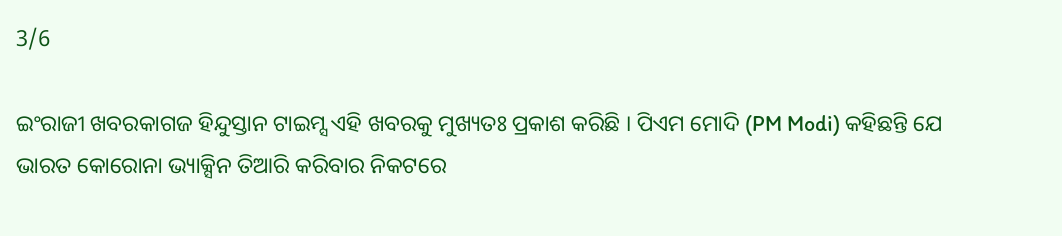3/6

ଇଂରାଜୀ ଖବରକାଗଜ ହିନ୍ଦୁସ୍ତାନ ଟାଇମ୍ସ ଏହି ଖବରକୁ ମୁଖ୍ୟତଃ ପ୍ରକାଶ କରିଛି । ପିଏମ ମୋଦି (PM Modi) କହିଛନ୍ତି ଯେ ଭାରତ କୋରୋନା ଭ୍ୟାକ୍ସିନ ତିଆରି କରିବାର ନିକଟରେ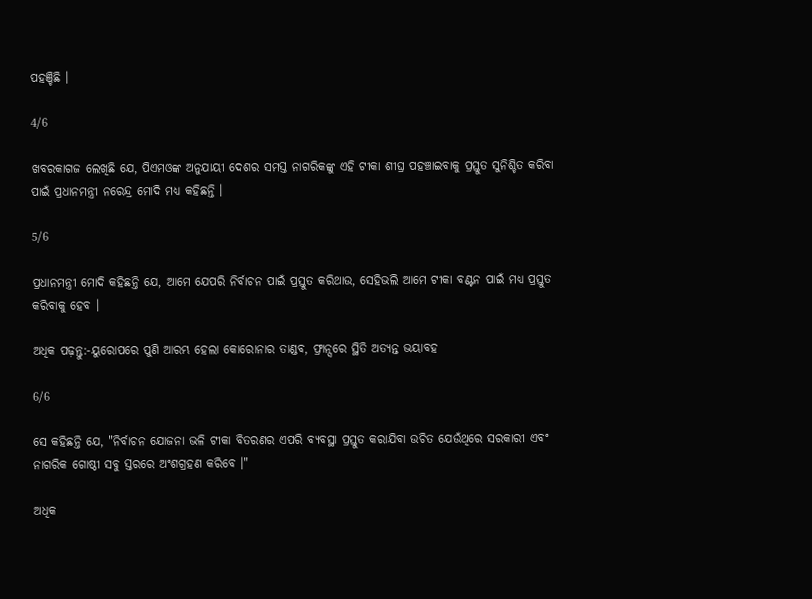ପହଞ୍ଚିଛି ।

4/6

ଖବରକାଗଜ ଲେଖିଛି ଯେ, ପିଏମଓଙ୍କ ଅନୁଯାୟୀ ଦେଶର ସମସ୍ତ ନାଗରିକଙ୍କୁ ଏହି ଟୀକା ଶୀଘ୍ର ପହଞ୍ଚାଇବାକୁ ପ୍ରସ୍ତୁତ ସୁନିଶ୍ଚିତ କରିବା ପାଇଁ ପ୍ରଧାନମନ୍ତ୍ରୀ ନରେନ୍ଦ୍ର ମୋଦି ମଧ୍ୟ କହିଛନ୍ତି ।

5/6

ପ୍ରଧାନମନ୍ତ୍ରୀ ମୋଦି କହିଛନ୍ତି ଯେ, ଆମେ ଯେପରି ନିର୍ବାଚନ ପାଇଁ ପ୍ରସ୍ତୁତ କରିଥାଉ, ସେହିଭଲି ଆମେ ଟୀକା ବଣ୍ଟନ ପାଇଁ ମଧ୍ୟ ପ୍ରସ୍ତୁତ କରିବାକୁ ହେବ ।

ଅଧିକ ପଢ଼ନ୍ତୁ:-ୟୁରୋପରେ ପୁଣି ଆରମ୍ଭ ହେଲା କୋରୋନାର ତାଣ୍ଡବ, ଫ୍ରାନ୍ସରେ ସ୍ଥିତି ଅତ୍ୟନ୍ତ ଭୟାବହ

6/6

ସେ କହିଛନ୍ତି ଯେ, "ନିର୍ବାଚନ ଯୋଜନା ଭଳି ଟୀକା ବିତରଣର ଏପରି ବ୍ୟବସ୍ଥା ପ୍ରସ୍ତୁତ କରାଯିବା ଉଚିତ ଯେଉଁଥିରେ ସରକାରୀ ଏବଂ ନାଗରିକ ଗୋଷ୍ଠୀ ସବୁ ସ୍ତରରେ ଅଂଶଗ୍ରହଣ କରିବେ ।"

ଅଧିକ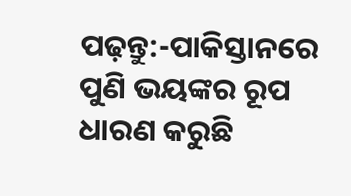ପଢ଼ନ୍ତୁ:-ପାକିସ୍ତାନରେ ପୁଣି ଭୟଙ୍କର ରୂପ ଧାରଣ କରୁଛି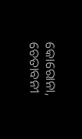କୋରୋନା, ଚେତାବନୀ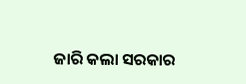ଜାରି କଲା ସରକାର